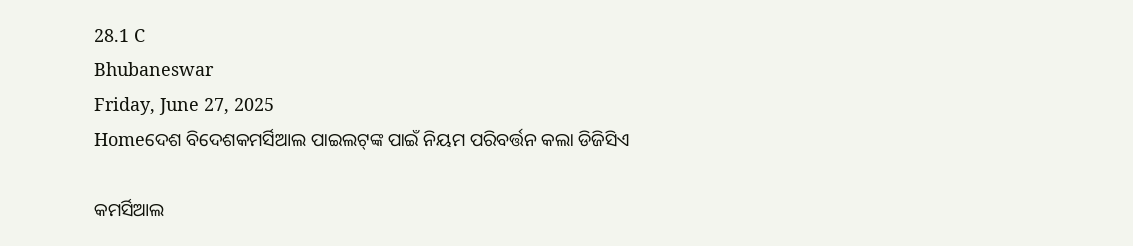28.1 C
Bhubaneswar
Friday, June 27, 2025
Homeଦେଶ ବିଦେଶକମର୍ସିଆଲ ପାଇଲଟ୍‌ଙ୍କ ପାଇଁ ନିୟମ ପରିବର୍ତ୍ତନ କଲା ଡିଜିସିଏ

କମର୍ସିଆଲ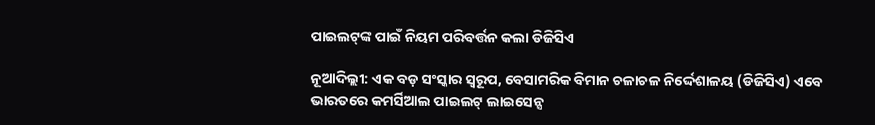ପାଇଲଟ୍‌ଙ୍କ ପାଇଁ ନିୟମ ପରିବର୍ତ୍ତନ କଲା ଡିଜିସିଏ

ନୂଆଦିଲ୍ଲୀ: ଏକ ବଡ଼ ସଂସ୍କାର ସ୍ୱରୂପ, ବେସାମରିକ ବିମାନ ଚଳାଚଳ ନିର୍ଦ୍ଦେଶାଳୟ (ଡିଜିସିଏ) ଏବେ ଭାରତରେ କମର୍ସିଆଲ ପାଇଲଟ୍ ଲାଇସେନ୍ସ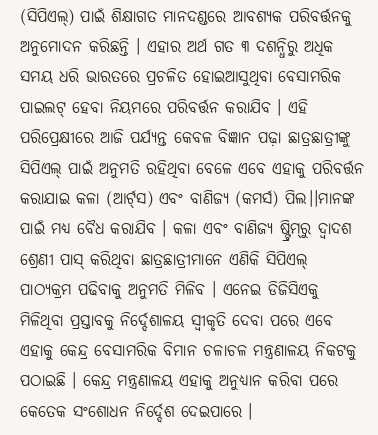(ସିପିଏଲ୍‌) ପାଇଁ ଶିକ୍ଷାଗତ ମାନଦଣ୍ଡରେ ଆବଶ୍ୟକ ପରିବର୍ତ୍ତନକୁ ଅନୁମୋଦନ କରିଛନ୍ତି । ଏହାର ଅର୍ଥ ଗତ ୩ ଦଶନ୍ଧିରୁ ଅଧିକ ସମୟ ଧରି ଭାରତରେ ପ୍ରଚଳିତ ହୋଇଆସୁଥିବା ବେସାମରିକ ପାଇଲଟ୍ ହେବା ନିୟମରେ ପରିବର୍ତ୍ତନ କରାଯିବ । ଏହି ପରିପ୍ରେକ୍ଷୀରେ ଆଜି ପର୍ଯ୍ୟନ୍ତ କେବଳ ବିଜ୍ଞାନ ପଢ଼ା ଛାତ୍ରଛାତ୍ରୀଙ୍କୁ ସିପିଏଲ୍ ପାଇଁ ଅନୁମତି ରହିଥିବା ବେଳେ ଏବେ ଏହାକୁ ପରିବର୍ତ୍ତନ କରାଯାଇ କଳା (ଆର୍ଟ୍‌ସ) ଏବଂ ବାଣିଜ୍ୟ (କମର୍ସ) ପିଲ।।ମାନଙ୍କ ପାଇଁ ମଧ୍ୟ ବୈଧ କରାଯିବ । କଳା ଏବଂ ବାଣିଜ୍ୟ ଷ୍ଟ୍ରିମ୍‌ରୁ ଦ୍ୱାଦଶ ଶ୍ରେଣୀ ପାସ୍ କରିଥିବା ଛାତ୍ରଛାତ୍ରୀମାନେ ଏଣିକି ସିପିଏଲ୍ ପାଠ୍ୟକ୍ରମ ପଢିବାକୁ ଅନୁମତି ମିଳିବ । ଏନେଇ ଡିଜିସିଏକୁ ମିଳିଥିବା ପ୍ରସ୍ତାବକୁ ନିର୍ଦ୍ଦେଶାଳୟ ସ୍ୱୀକୃତି ଦେବା ପରେ ଏବେ ଏହାକୁ କେନ୍ଦ୍ର ବେସାମରିକ ବିମାନ ଚଳାଚଳ ମନ୍ତ୍ରଣାଳୟ ନିକଟକୁ ପଠାଇଛି । କେନ୍ଦ୍ର ମନ୍ତ୍ରଣାଳୟ ଏହାକୁ ଅନୁଧ୍ୟାନ କରିବା ପରେ କେତେକ ସଂଶୋଧନ ନିର୍ଦ୍ଦେଶ ଦେଇପାରେ ।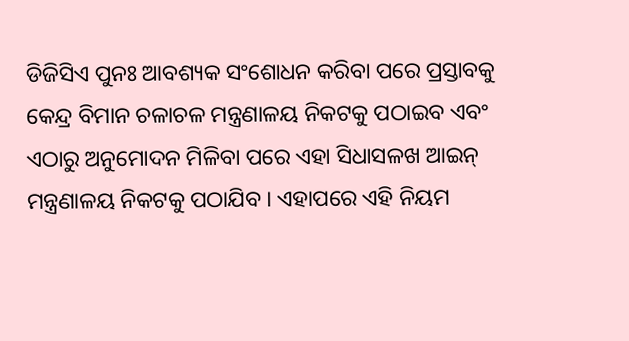ଡିଜିସିଏ ପୁନଃ ଆବଶ୍ୟକ ସଂଶୋଧନ କରିବା ପରେ ପ୍ରସ୍ତାବକୁ କେନ୍ଦ୍ର ବିମାନ ଚଳାଚଳ ମନ୍ତ୍ରଣାଳୟ ନିକଟକୁ ପଠାଇବ ଏବଂ ଏଠାରୁ ଅନୁମୋଦନ ମିଳିବା ପରେ ଏହା ସିଧାସଳଖ ଆଇନ୍ ମନ୍ତ୍ରଣାଳୟ ନିକଟକୁ ପଠାଯିବ । ଏହାପରେ ଏହି ନିୟମ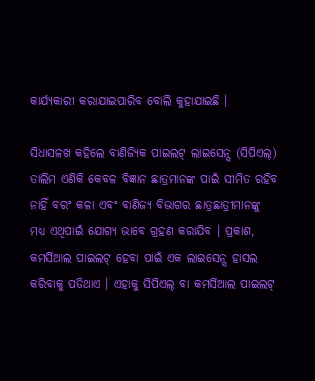କାର୍ଯ୍ୟକାରୀ କରାଯାଇପାରିବ ବୋଲି କୁହାଯାଇଛି ।

ସିଧାସଳଖ କହିଲେ ବାଣିଜ୍ୟିକ ପାଇଲଟ୍ ଲାଇସେନ୍ସ (ସିପିଏଲ୍‌) ତାଲିମ ଏଣିକି କେବଳ ବିଜ୍ଞାନ ଛାତ୍ରମାନଙ୍କ ପାଇଁ ସୀମିତ ରହିବ ନାହିଁ ବରଂ କଳା ଏବଂ ବାଣିଜ୍ୟ ବିଭାଗର ଛାତ୍ରଛାତ୍ରୀମାନଙ୍କୁ ମଧ୍ୟ ଏଥିପାଇଁ ଯୋଗ୍ୟ ଭାବେ ଗ୍ରହଣ କରାଯିବ । ପ୍ରକାଶ, କମର୍ସିଆଲ ପାଇଲଟ୍ ହେବା ପାଇଁ ଏକ ଲାଇସେନ୍ସ ହାସଲ କରିବାକୁ ପଡିଥାଏ । ଏହାକୁ ସିପିଏଲ୍ ବା କମର୍ସିଆଲ ପାଇଲଟ୍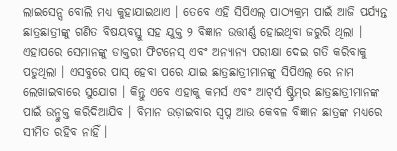ଲାଇସେନ୍ସ ବୋଲି ମଧ୍ୟ କୁହାଯାଇଥାଏ । ତେବେ ଏହି ସିପିଏଲ୍ ପାଠ୍ୟକ୍ରମ ପାଇଁ ଆଜି ପର୍ଯ୍ୟନ୍ତ ଛାତ୍ରଛାତ୍ରୀଙ୍କୁ ଗଣିତ ବିଷୟବସ୍ତୁ ସହ ଯୁକ୍ତ ୨ ବିଜ୍ଞାନ ଉତ୍ତୀର୍ଣ୍ଣ ହୋଇଥିବା ଜରୁରି ଥିଲା । ଏହାପରେ ସେମାନଙ୍କୁ ଡାକ୍ତରୀ ଫିଟନେସ୍ ଏବଂ ଅନ୍ୟାନ୍ୟ ପରୀକ୍ଷା ଦେଇ ଗତି କରିବାକୁ ପଡୁଥିଲା । ଏସବୁରେ ପାସ୍ ହେବା ପରେ ଯାଇ ଛାତ୍ରଛାତ୍ରୀମାନଙ୍କୁ ସିପିଏଲ୍ ରେ ନାମ ଲେଖାଇବାରେ ସୁଯୋଗ । କିନ୍ତୁ ଏବେ ଏହାକୁ କମର୍ସ ଏବଂ ଆଟ୍‌ର୍ସ ଷ୍ଟ୍ରିମ୍‌ର ଛାତ୍ରଛାତ୍ରୀମାନଙ୍କ ପାଇଁ ଉନ୍ମୁକ୍ତ କରିଦିଆଯିବ । ବିମାନ ଉଡ଼ାଇବାର ସ୍ୱପ୍ନ ଆଉ କେବଳ ବିଜ୍ଞାନ ଛାତ୍ରଙ୍କ ମଧ୍ୟରେ ସୀମିତ ରହିବ ନାହିଁ ।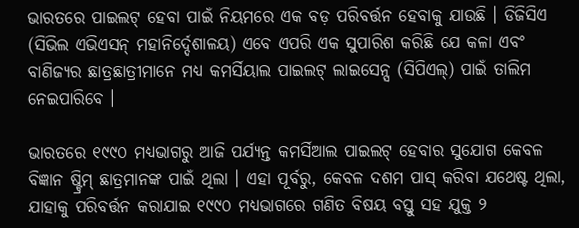ଭାରତରେ ପାଇଲଟ୍ ହେବା ପାଇଁ ନିୟମରେ ଏକ ବଡ଼ ପରିବର୍ତ୍ତନ ହେବାକୁ ଯାଉଛି । ଡିଜିସିଏ (ସିଭିଲ ଏଭିଏସନ୍ ମହାନିର୍ଦ୍ଦେଶାଳୟ) ଏବେ ଏପରି ଏକ ସୁପାରିଶ କରିଛି ଯେ କଳା ଏବଂ ବାଣିଜ୍ୟର ଛାତ୍ରଛାତ୍ରୀମାନେ ମଧ୍ୟ କମର୍ସିୟାଲ ପାଇଲଟ୍ ଲାଇସେନ୍ସ (ସିପିଏଲ୍‌) ପାଇଁ ତାଲିମ ନେଇପାରିବେ ।

ଭାରତରେ ୧୯୯୦ ମଧ୍ୟଭାଗରୁ ଆଜି ପର୍ଯ୍ୟନ୍ତ କମର୍ସିଆଲ ପାଇଲଟ୍ ହେବାର ସୁଯୋଗ କେବଳ ବିଜ୍ଞାନ ଷ୍ଟ୍ରିମ୍ ଛାତ୍ରମାନଙ୍କ ପାଇଁ ଥିଲା । ଏହା ପୂର୍ବରୁ, କେବଳ ଦଶମ ପାସ୍ କରିବା ଯଥେଷ୍ଟ ଥିଲା, ଯାହାକୁ ପରିବର୍ତ୍ତନ କରାଯାଇ ୧୯୯୦ ମଧ୍ୟଭାଗରେ ଗଣିତ ବିଷୟ ବସ୍ତୁ ସହ ଯୁକ୍ତ ୨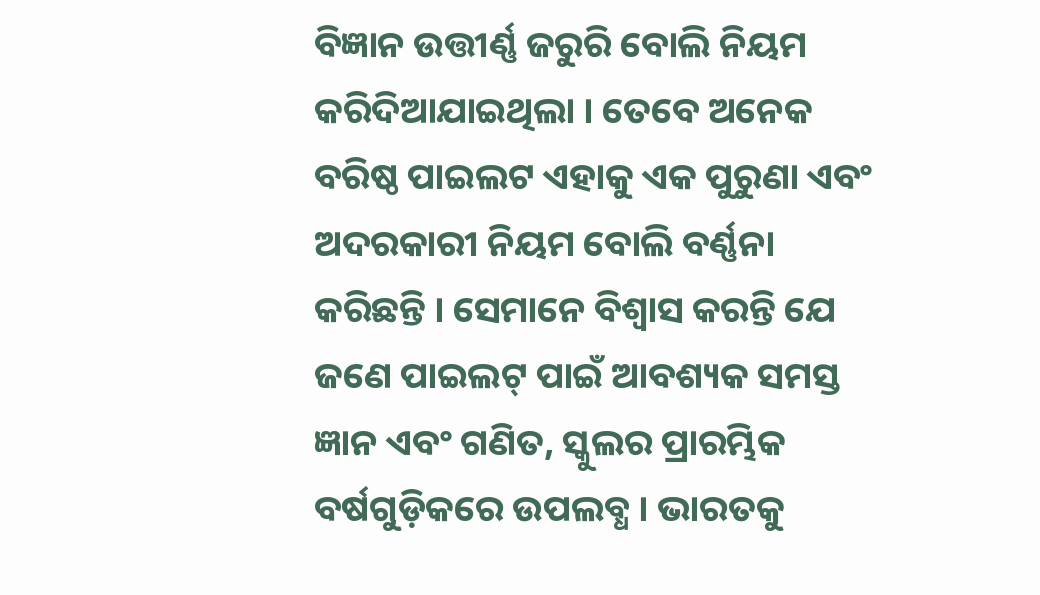ବିଜ୍ଞାନ ଉତ୍ତୀର୍ଣ୍ଣ ଜରୁରି ବୋଲି ନିୟମ କରିଦିଆଯାଇଥିଲା । ତେବେ ଅନେକ ବରିଷ୍ଠ ପାଇଲଟ ଏହାକୁ ଏକ ପୁରୁଣା ଏବଂ ଅଦରକାରୀ ନିୟମ ବୋଲି ବର୍ଣ୍ଣନା କରିଛନ୍ତି । ସେମାନେ ବିଶ୍ୱାସ କରନ୍ତି ଯେ ଜଣେ ପାଇଲଟ୍ ପାଇଁ ଆବଶ୍ୟକ ସମସ୍ତ ଜ୍ଞାନ ଏବଂ ଗଣିତ, ସ୍କୁଲର ପ୍ରାରମ୍ଭିକ ବର୍ଷଗୁଡ଼ିକରେ ଉପଲବ୍ଧ । ଭାରତକୁ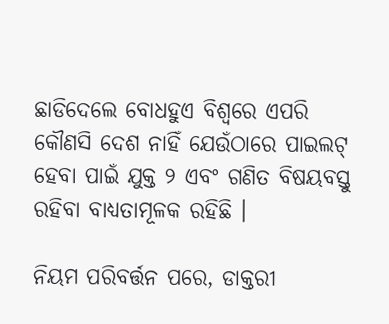ଛାଡିଦେଲେ ବୋଧହୁଏ ବିଶ୍ୱରେ ଏପରି କୌଣସି ଦେଶ ନାହିଁ ଯେଉଁଠାରେ ପାଇଲଟ୍ ହେବା ପାଇଁ ଯୁକ୍ତ ୨ ଏବଂ ଗଣିତ ବିଷୟବସ୍ତୁ ରହିବା ବାଧ୍ୟତାମୂଳକ ରହିଛି ।

ନିୟମ ପରିବର୍ତ୍ତନ ପରେ, ଡାକ୍ତରୀ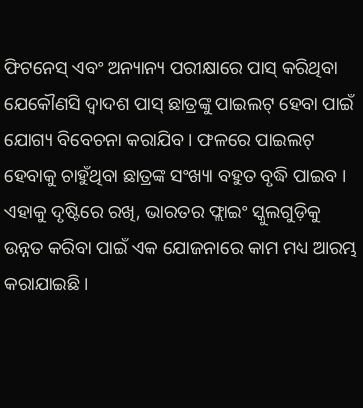ଫିଟନେସ୍ ଏବଂ ଅନ୍ୟାନ୍ୟ ପରୀକ୍ଷାରେ ପାସ୍ କରିଥିବା ଯେକୌଣସି ଦ୍ୱାଦଶ ପାସ୍ ଛାତ୍ରଙ୍କୁ ପାଇଲଟ୍ ହେବା ପାଇଁ ଯୋଗ୍ୟ ବିବେଚନା କରାଯିବ । ଫଳରେ ପାଇଲଟ୍ ହେବାକୁ ଚାହୁଁଥିବା ଛାତ୍ରଙ୍କ ସଂଖ୍ୟା ବହୁତ ବୃଦ୍ଧି ପାଇବ । ଏହାକୁ ଦୃଷ୍ଟିରେ ରଖି, ଭାରତର ଫ୍ଲାଇଂ ସ୍କୁଲଗୁଡ଼ିକୁ ଉନ୍ନତ କରିବା ପାଇଁ ଏକ ଯୋଜନାରେ କାମ ମଧ୍ୟ ଆରମ୍ଭ କରାଯାଇଛି ।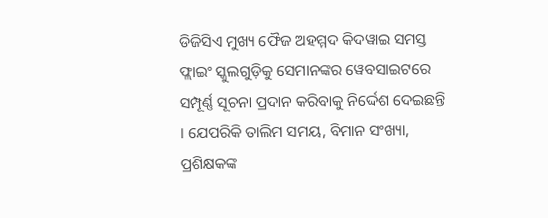ଡିଜିସିଏ ମୁଖ୍ୟ ଫୈଜ ଅହମ୍ମଦ କିଦୱାଇ ସମସ୍ତ ଫ୍ଲାଇଂ ସ୍କୁଲଗୁଡ଼ିକୁ ସେମାନଙ୍କର ୱେବସାଇଟରେ ସମ୍ପୂର୍ଣ୍ଣ ସୂଚନା ପ୍ରଦାନ କରିବାକୁ ନିର୍ଦ୍ଦେଶ ଦେଇଛନ୍ତି । ଯେପରିକି ତାଲିମ ସମୟ, ବିମାନ ସଂଖ୍ୟା, ପ୍ରଶିକ୍ଷକଙ୍କ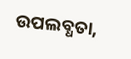ଉପଲବ୍ଧତା,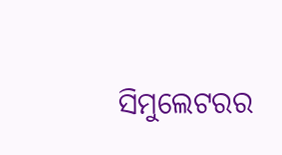ସିମୁଲେଟରର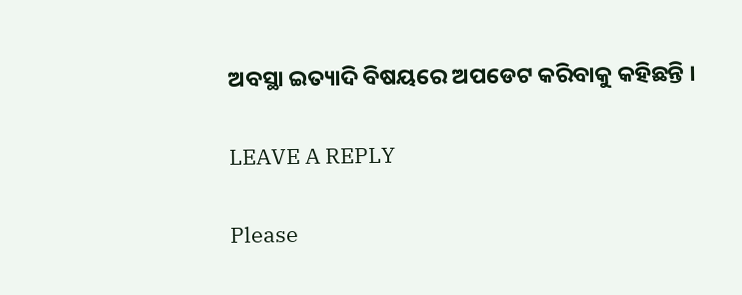ଅବସ୍ଥା ଇତ୍ୟାଦି ବିଷୟରେ ଅପଡେଟ କରିବାକୁ କହିଛନ୍ତି ।

LEAVE A REPLY

Please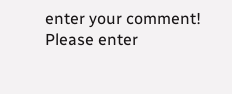enter your comment!
Please enter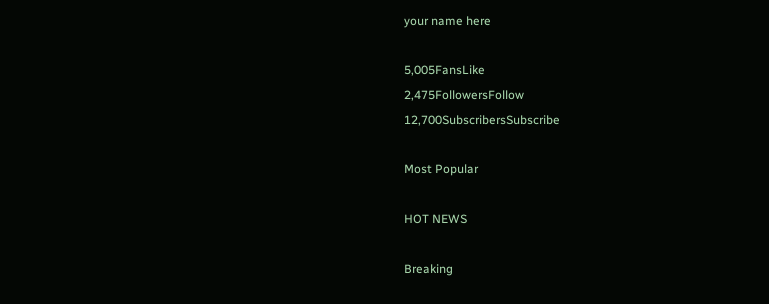your name here

5,005FansLike
2,475FollowersFollow
12,700SubscribersSubscribe

Most Popular

HOT NEWS

Breaking